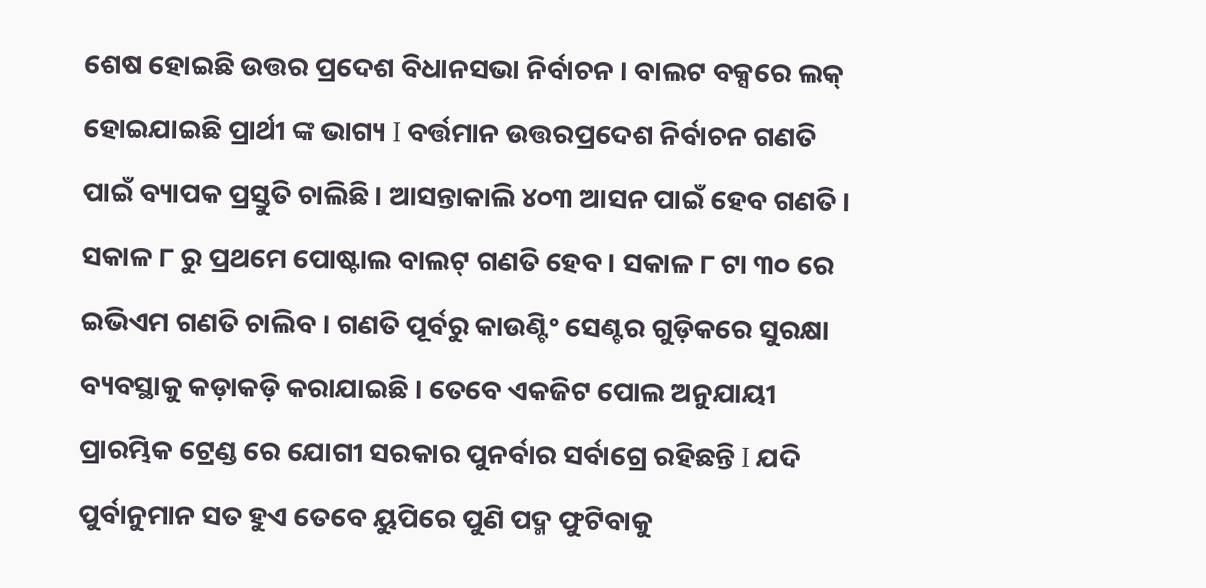ଶେଷ ହୋଇଛି ଉତ୍ତର ପ୍ରଦେଶ ବିଧାନସଭା ନିର୍ବାଚନ । ବାଲଟ ବକ୍ସରେ ଲକ୍ ହୋଇଯାଇଛି ପ୍ରାର୍ଥୀ ଙ୍କ ଭାଗ୍ୟ I ବର୍ତ୍ତମାନ ଉତ୍ତରପ୍ରଦେଶ ନିର୍ବାଚନ ଗଣତି ପାଇଁ ବ୍ୟାପକ ପ୍ରସ୍ତୁତି ଚାଲିଛି । ଆସନ୍ତାକାଲି ୪୦୩ ଆସନ ପାଇଁ ହେବ ଗଣତି । ସକାଳ ୮ ରୁ ପ୍ରଥମେ ପୋଷ୍ଟାଲ ବାଲଟ୍ ଗଣତି ହେବ । ସକାଳ ୮ ଟା ୩୦ ରେ ଇଭିଏମ ଗଣତି ଚାଲିବ । ଗଣତି ପୂର୍ବରୁ କାଉଣ୍ଟିଂ ସେଣ୍ଟର ଗୁଡ଼ିକରେ ସୁରକ୍ଷା ବ୍ୟବସ୍ଥାକୁ କଡ଼ାକଡ଼ି କରାଯାଇଛି । ତେବେ ଏକଜିଟ ପୋଲ ଅନୁଯାୟୀ ପ୍ରାରମ୍ଭିକ ଟ୍ରେଣ୍ଡ ରେ ଯୋଗୀ ସରକାର ପୁନର୍ବାର ସର୍ବାଗ୍ରେ ରହିଛନ୍ତି I ଯଦି ପୁର୍ବାନୁମାନ ସତ ହୁଏ ତେବେ ୟୁପିରେ ପୁଣି ପଦ୍ମ ଫୁଟିବାକୁ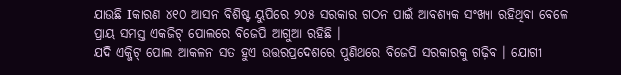ଯାଉଛି Iକାରଣ ୪୧୦ ଆସନ ବିଶିଷ୍ଟ ୟୁପିରେ ୨୦୫ ସରକାର ଗଠନ ପାଇଁ ଆବଶ୍ୟକ ସଂଖ୍ୟା ରହିଥିବା ବେଳେ ପ୍ରାୟ ସମସ୍ତ ଏକଜିଟ୍ ପୋଲରେ ବିଜେପି ଆଗୁଆ ରହିଛି ।
ଯଦି ଏକ୍ଜିଟ୍ ପୋଲ ଆକଳନ ସତ ହୁଏ ଉତ୍ତରପ୍ରଦେଶରେ ପୁଣିଥରେ ବିଜେପି ସରକାରକୁ ଗଢ଼ିବ । ଯୋଗୀ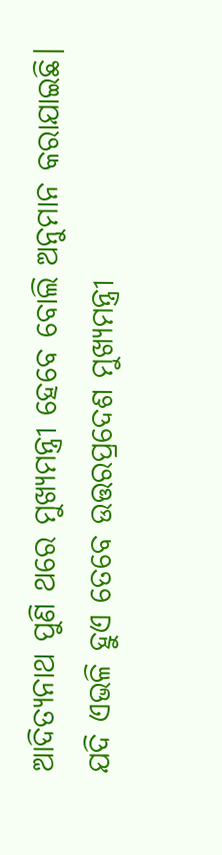ଆଦିତ୍ୟନାଥ ପୁଣି ଥରେ ମୁଖ୍ୟମନ୍ତ୍ରୀ ହେବେ ବୋଲି ଅନୁମାନ କରାଯାଇଛି। ଯଦି ଏଭଳି ହୁଏ ତେବେ ଉତ୍ତରପ୍ରଦେଶ ମୁଖ୍ୟମନ୍ତ୍ରୀ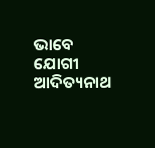ଭାବେ ଯୋଗୀ ଆଦିତ୍ୟନାଥ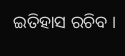ଇତିହାସ ରଚିବ ।